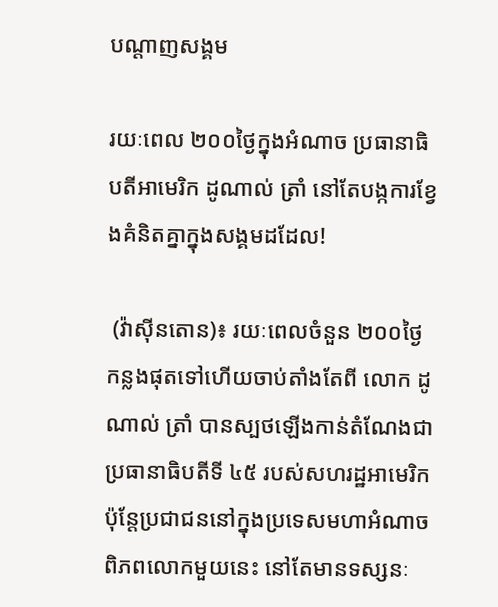បណ្តាញសង្គម

រយៈពេល ២០០ថ្ងៃក្នុងអំណាច ប្រធានាធិបតីអាមេរិក ដូណាល់ ត្រាំ នៅតែបង្កការខ្វែងគំនិតគ្នាក្នុងសង្គមដដែល!

 (វ៉ាស៊ីនតោន)៖ រយៈពេលចំនួន ២០០ថ្ងៃ កន្លងផុតទៅហើយចាប់តាំងតែពី លោក ដូណាល់ ត្រាំ បានស្បថឡើងកាន់តំណែងជាប្រធានាធិបតីទី ៤៥ របស់សហរដ្ឋអាមេរិក ប៉ុន្តែប្រជាជននៅក្នុងប្រទេសមហាអំណាចពិភពលោកមួយនេះ នៅតែមានទស្សនៈ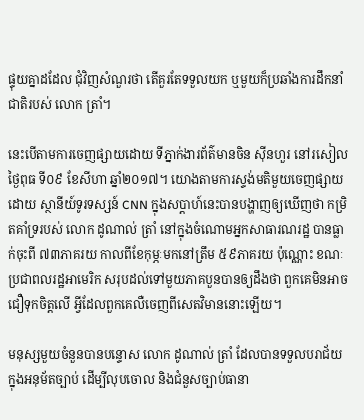ផ្ទុយគ្នាដដែល ជុំវិញសំណួរថា តើគួរតែទទួលយក ឬមួយក៏ប្រឆាំងការដឹកនាំជាតិរបស់ លោក ត្រាំ។

នេះបើតាមការចេញផ្សាយដោយ ទីភ្នាក់ងារព័ត៌មានចិន ស៊ីនហួរ នៅរសៀលថ្ងៃពុធ ទី០៩ ខែសីហា ឆ្នាំ២០១៧។ យោងតាមការស្ទង់មតិមួយចេញផ្សាយដោយ ស្ថានីយ៍ទូរទស្សន៍ CNN ក្នុងសប្តាហ៍នេះបានបង្ហាញឲ្យឃើញថា កម្រិតគាំទ្ររបស់ លោក ដូណាល់ ត្រាំ នៅក្នុងចំណោមអ្នកសាធារណរដ្ឋ បានធ្លាក់ចុះពី ៧៣ភាគរយ កាលពីខែកុម្ភៈមកនៅត្រឹម ៥៩ភាគរយ ប៉ុណ្ណោះ ខណៈប្រជាពលរដ្ឋអាមេរិក សរុបដល់ទៅមួយភាគបួនបានឲ្យដឹងថា ពួកគេមិនអាចជឿទុកចិត្តលើ អ្វីដែលពួកគេលឺចេញពីសេតវិមាននោះឡើយ។

មនុស្សមួយចំនួនបានបន្ទោស លោក ដូណាល់ ត្រាំ ដែលបានទទួលបរាជ័យក្នុងអនុម័តច្បាប់ ដើម្បីលុបចោល និងជំនួសច្បាប់ធានា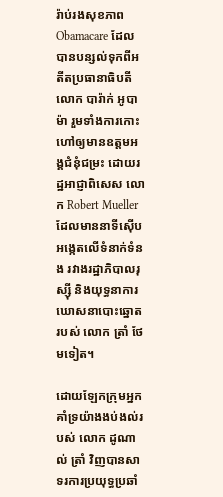រ៉ាប់រងសុខភាព Obamacare ដែលបានបន្សល់ទុកពីអតីតប្រធានាធិបតី លោក បារ៉ាក់ អូបាម៉ា រួមទាំងការកោះហៅឲ្យមានឧត្តមអង្គជំនុំជម្រះ ដោយរដ្ឋអាជ្ញាពិសេស លោក Robert Mueller ដែលមាននាទីស៊ើបអង្កេតលើទំនាក់ទំនង រវាងរដ្ឋាភិបាលរុស្ស៊ី និងយុទ្ធនាការឃោសនាបោះឆ្នោតរបស់ លោក ត្រាំ ថែមទៀត។

ដោយឡែកក្រុមអ្នកគាំទ្រយ៉ាងងប់ងល់របស់ លោក ដូណាល់ ត្រាំ វិញបានសាទរការប្រយុទ្ធប្រឆាំ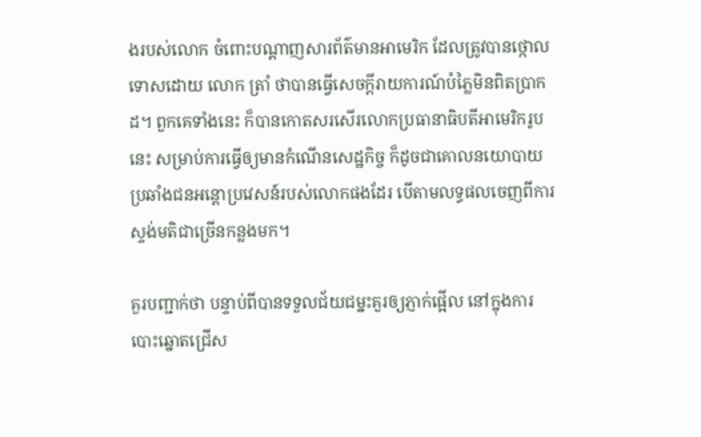ងរបស់លោក ចំពោះបណ្តាញសារព័ត៌មានអាមេរិក ដែលត្រូវបានថ្កោលទោសដោយ លោក ត្រាំ ថាបានធ្វើសេចក្តីរាយការណ៍បំភ្លៃមិនពិតប្រាកដ។ ពួកគេទាំងនេះ ក៏បានកោតសរសើរលោកប្រធានាធិបតីអាមេរិករូបនេះ សម្រាប់ការធ្វើឲ្យមានកំណើនសេដ្ឋកិច្ច ក៏ដូចជាគោលនយោបាយប្រឆាំងជនអន្តោប្រវេសន៍របស់លោកផងដែរ បើតាមលទ្ធផលចេញពីការស្ទង់មតិជាច្រើនកន្លងមក។

គួរបញ្ជាក់ថា បន្ទាប់ពីបានទទួលជ័យជម្នះគួរឲ្យភ្ញាក់ផ្អើល នៅក្នុងការបោះឆ្នោតជ្រើស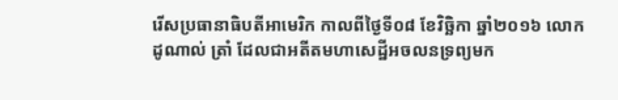រើសប្រធានាធិបតីអាមេរិក កាលពីថ្ងៃទី០៨ ខែវិច្ឆិកា ឆ្នាំ២០១៦ លោក ដូណាល់ ត្រាំ ដែលជាអតីតមហាសេដ្ឋីអចលនទ្រព្យមក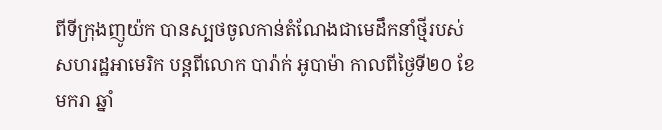ពីទីក្រុងញូយ៉ក បានស្បថចូលកាន់តំណែងជាមេដឹកនាំថ្មីរបស់សហរដ្ឋអាមេរិក បន្តពីលោក បារ៉ាក់ អូបាម៉ា កាលពីថ្ងៃទី២០ ខែមករា ឆ្នាំ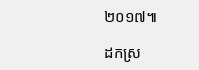២០១៧៕

ដកស្រ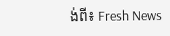ង់ពី៖ Fresh News